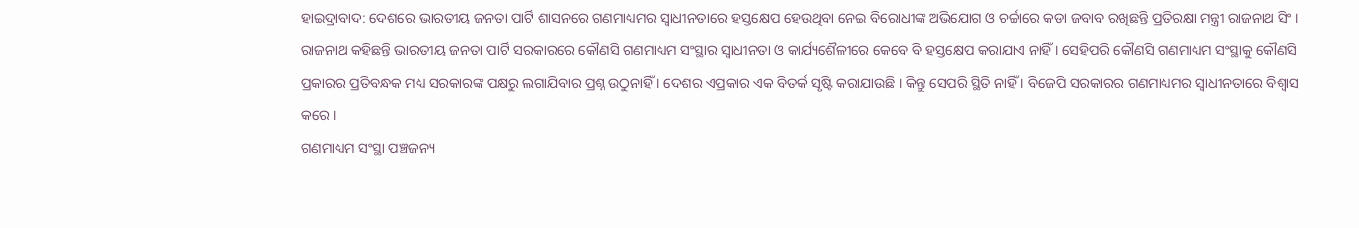ହାଇଦ୍ରାବାଦ: ଦେଶରେ ଭାରତୀୟ ଜନତା ପାର୍ଟି ଶାସନରେ ଗଣମାଧ୍ୟମର ସ୍ବାଧୀନତାରେ ହସ୍ତକ୍ଷେପ ହେଉଥିବା ନେଇ ବିରୋଧୀଙ୍କ ଅଭିଯୋଗ ଓ ଚର୍ଚ୍ଚାରେ କଡା ଜବାବ ରଖିଛନ୍ତି ପ୍ରତିରକ୍ଷା ମନ୍ତ୍ରୀ ରାଜନାଥ ସିଂ । ରାଜନାଥ କହିଛନ୍ତି ଭାରତୀୟ ଜନତା ପାର୍ଟି ସରକାରରେ କୌଣସି ଗଣମାଧ୍ୟମ ସଂସ୍ଥାର ସ୍ୱାଧୀନତା ଓ କାର୍ଯ୍ୟଶୈଳୀରେ କେବେ ବି ହସ୍ତକ୍ଷେପ କରାଯାଏ ନାହିଁ । ସେହିପରି କୌଣସି ଗଣମାଧ୍ୟମ ସଂସ୍ଥାକୁ କୌଣସି ପ୍ରକାରର ପ୍ରତିବନ୍ଧକ ମଧ୍ୟ ସରକାରଙ୍କ ପକ୍ଷରୁ ଲଗାଯିବାର ପ୍ରଶ୍ନ ଉଠୁନାହିଁ । ଦେଶର ଏପ୍ରକାର ଏକ ବିତର୍କ ସୃଷ୍ଟି କରାଯାଉଛି । କିନ୍ତୁ ସେପରି ସ୍ଥିତି ନାହିଁ । ବିଜେପି ସରକାରର ଗଣମାଧ୍ୟମର ସ୍ବାଧୀନତାରେ ବିଶ୍ବାସ କରେ ।
ଗଣମାଧ୍ୟମ ସଂସ୍ଥା ପଞ୍ଚଜନ୍ୟ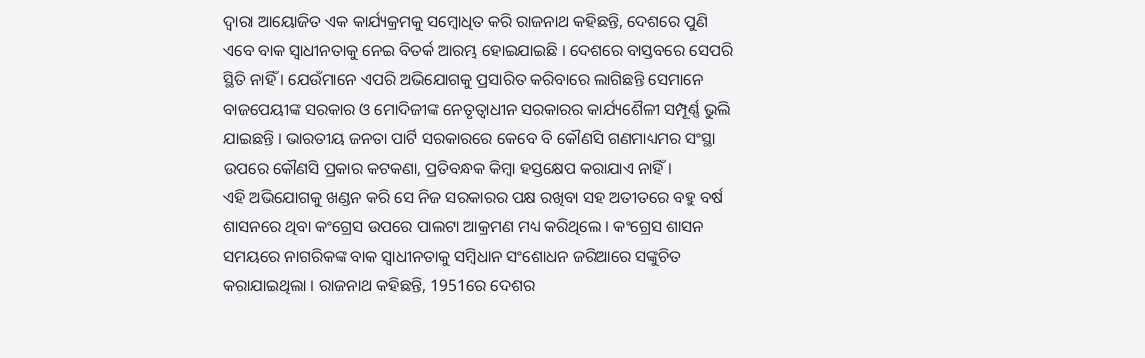ଦ୍ବାରା ଆୟୋଜିତ ଏକ କାର୍ଯ୍ୟକ୍ରମକୁ ସମ୍ବୋଧିତ କରି ରାଜନାଥ କହିଛନ୍ତି, ଦେଶରେ ପୁଣି ଏବେ ବାକ ସ୍ବାଧୀନତାକୁ ନେଇ ବିତର୍କ ଆରମ୍ଭ ହୋଇଯାଇଛି । ଦେଶରେ ବାସ୍ତବରେ ସେପରି ସ୍ଥିତି ନାହିଁ । ଯେଉଁମାନେ ଏପରି ଅଭିଯୋଗକୁ ପ୍ରସାରିତ କରିବାରେ ଲାଗିଛନ୍ତି ସେମାନେ ବାଜପେୟୀଙ୍କ ସରକାର ଓ ମୋଦିଜୀଙ୍କ ନେତୃତ୍ୱାଧୀନ ସରକାରର କାର୍ଯ୍ୟଶୈଳୀ ସମ୍ପୂର୍ଣ୍ଣ ଭୁଲି ଯାଇଛନ୍ତି । ଭାରତୀୟ ଜନତା ପାର୍ଟି ସରକାରରେ କେବେ ବି କୌଣସି ଗଣମାଧ୍ୟମର ସଂସ୍ଥା ଉପରେ କୌଣସି ପ୍ରକାର କଟକଣା, ପ୍ରତିବନ୍ଧକ କିମ୍ବା ହସ୍ତକ୍ଷେପ କରାଯାଏ ନାହିଁ ।
ଏହି ଅଭିଯୋଗକୁ ଖଣ୍ଡନ କରି ସେ ନିଜ ସରକାରର ପକ୍ଷ ରଖିବା ସହ ଅତୀତରେ ବହୁ ବର୍ଷ ଶାସନରେ ଥିବା କଂଗ୍ରେସ ଉପରେ ପାଲଟା ଆକ୍ରମଣ ମଧ୍ୟ କରିଥିଲେ । କଂଗ୍ରେସ ଶାସନ ସମୟରେ ନାଗରିକଙ୍କ ବାକ ସ୍ବାଧୀନତାକୁ ସମ୍ବିଧାନ ସଂଶୋଧନ ଜରିଆରେ ସଙ୍କୁଚିତ କରାଯାଇଥିଲା । ରାଜନାଥ କହିଛନ୍ତି, 1951ରେ ଦେଶର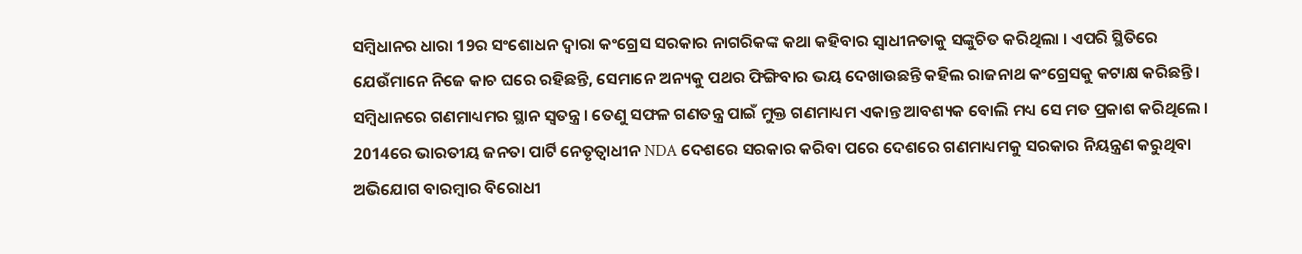ସମ୍ବିଧାନର ଧାରା 19ର ସଂଶୋଧନ ଦ୍ୱାରା କଂଗ୍ରେସ ସରକାର ନାଗରିକଙ୍କ କଥା କହିବାର ସ୍ୱାଧୀନତାକୁ ସଙ୍କୁଚିତ କରିଥିଲା । ଏପରି ସ୍ଥିତିରେ ଯେଉଁମାନେ ନିଜେ କାଚ ଘରେ ରହିଛନ୍ତି, ସେମାନେ ଅନ୍ୟକୁ ପଥର ଫିଙ୍ଗିବାର ଭୟ ଦେଖାଉଛନ୍ତି କହିଲ ରାଜନାଥ କଂଗ୍ରେସକୁ କଟାକ୍ଷ କରିଛନ୍ତି । ସମ୍ବିଧାନରେ ଗଣମାଧ୍ୟମର ସ୍ଥାନ ସ୍ୱତନ୍ତ୍ର । ତେଣୁ ସଫଳ ଗଣତନ୍ତ୍ର ପାଇଁ ମୁକ୍ତ ଗଣମାଧ୍ୟମ ଏକାନ୍ତ ଆବଶ୍ୟକ ବୋଲି ମଧ୍ୟ ସେ ମତ ପ୍ରକାଶ କରିଥିଲେ ।
2014ରେ ଭାରତୀୟ ଜନତା ପାର୍ଟି ନେତୃତ୍ବାଧୀନ NDA ଦେଶରେ ସରକାର କରିବା ପରେ ଦେଶରେ ଗଣମାଧ୍ୟମକୁ ସରକାର ନିୟନ୍ତ୍ରଣ କରୁଥିବା ଅଭିଯୋଗ ବାରମ୍ବାର ବିରୋଧୀ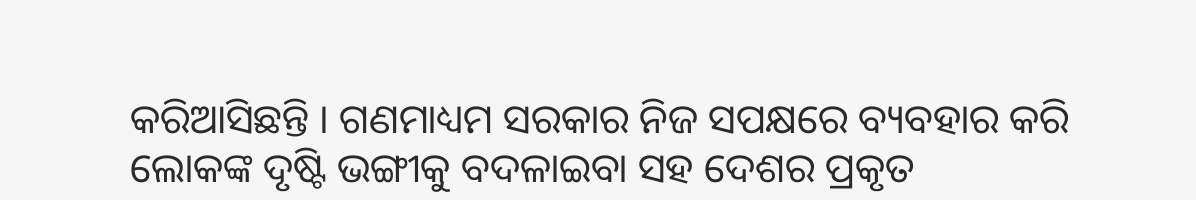କରିଆସିଛନ୍ତି । ଗଣମାଧ୍ୟମ ସରକାର ନିଜ ସପକ୍ଷରେ ବ୍ୟବହାର କରି ଲୋକଙ୍କ ଦୃଷ୍ଟି ଭଙ୍ଗୀକୁ ବଦଳାଇବା ସହ ଦେଶର ପ୍ରକୃତ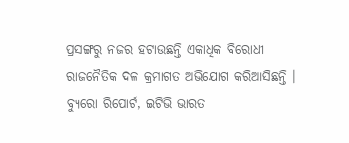ପ୍ରସଙ୍ଗରୁ ନଜର ହଟାଉଛନ୍ତି ଏକାଧିକ ବିରୋଧୀ ରାଜନୈତିକ ଦଳ କ୍ରମାଗତ ଅଭିଯୋଗ କରିଆସିଛନ୍ତି ।
ବ୍ଯୁରୋ ରିପୋର୍ଟ, ଇଟିଭି ଭାରତ